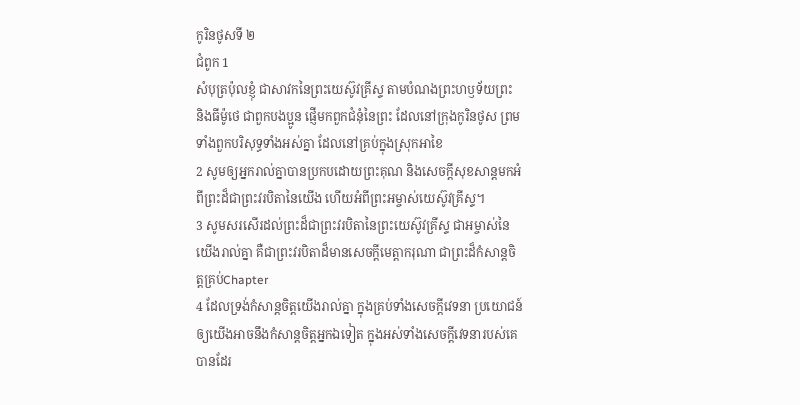កូរិនថូសទី ២
ជំពូក 1
សំបុត្រប៉ុលខ្ញុំ ជាសាវកនៃព្រះយេស៊ូវគ្រីស្ទ តាមបំណងព្រះហឫទ័យព្រះ និងធីម៉ូថេ ជាពួកបងប្អូន ផ្ញើមកពួកជំនុំនៃព្រះ ដែលនៅក្រុងកូរិនថូស ព្រមទាំងពួកបរិសុទ្ធទាំងអស់គ្នា ដែលនៅគ្រប់ក្នុងស្រុកអាខៃ
2 សូមឲ្យអ្នករាល់គ្នាបានប្រកបដោយព្រះគុណ និងសេចក្ដីសុខសាន្តមកអំពីព្រះដ៏ជាព្រះវរបិតានៃយើង ហើយអំពីព្រះអម្ចាស់យេស៊ូវគ្រីស្ទ។
3 សូមសរសើរដល់ព្រះដ៏ជាព្រះវរបិតានៃព្រះយេស៊ូវគ្រីស្ទ ជាអម្ចាស់នៃយើងរាល់គ្នា គឺជាព្រះវរបិតាដ៏មានសេចក្ដីមេត្តាករុណា ជាព្រះដ៏កំសាន្តចិត្តគ្រប់Chapter
4 ដែលទ្រង់កំសាន្តចិត្តយើងរាល់គ្នា ក្នុងគ្រប់ទាំងសេចក្ដីវេទនា ប្រយោជន៍ឲ្យយើងអាចនឹងកំសាន្តចិត្តអ្នកឯទៀត ក្នុងអស់ទាំងសេចក្ដីវេទនារបស់គេបានដែរ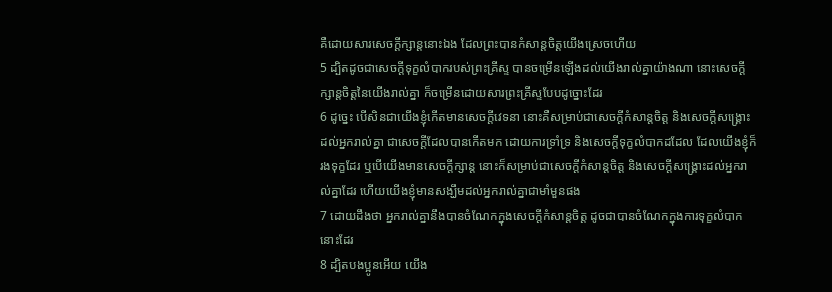គឺដោយសារសេចក្ដីក្សាន្តនោះឯង ដែលព្រះបានកំសាន្តចិត្តយើងស្រេចហើយ
5 ដ្បិតដូចជាសេចក្ដីទុក្ខលំបាករបស់ព្រះគ្រីស្ទ បានចម្រើនឡើងដល់យើងរាល់គ្នាយ៉ាងណា នោះសេចក្ដីក្សាន្តចិត្តនៃយើងរាល់គ្នា ក៏ចម្រើនដោយសារព្រះគ្រីស្ទបែបដូច្នោះដែរ
6 ដូច្នេះ បើសិនជាយើងខ្ញុំកើតមានសេចក្ដីវេទនា នោះគឺសម្រាប់ជាសេចក្ដីកំសាន្តចិត្ត និងសេចក្ដីសង្គ្រោះដល់អ្នករាល់គ្នា ជាសេចក្ដីដែលបានកើតមក ដោយការទ្រាំទ្រ និងសេចក្ដីទុក្ខលំបាកដដែល ដែលយើងខ្ញុំក៏រងទុក្ខដែរ ឬបើយើងមានសេចក្ដីក្សាន្ត នោះក៏សម្រាប់ជាសេចក្ដីកំសាន្តចិត្ត និងសេចក្ដីសង្រ្គោះដល់អ្នករាល់គ្នាដែរ ហើយយើងខ្ញុំមានសង្ឃឹមដល់អ្នករាល់គ្នាជាមាំមួនផង
7 ដោយដឹងថា អ្នករាល់គ្នានឹងបានចំណែកក្នុងសេចក្ដីកំសាន្តចិត្ត ដូចជាបានចំណែកក្នុងការទុក្ខលំបាកនោះដែរ
8 ដ្បិតបងប្អូនអើយ យើង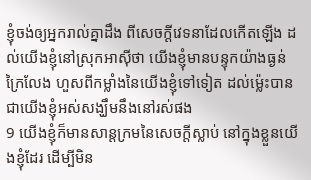ខ្ញុំចង់ឲ្យអ្នករាល់គ្នាដឹង ពីសេចក្ដីវេទនាដែលកើតឡើង ដល់យើងខ្ញុំនៅស្រុកអាស៊ីថា យើងខ្ញុំមានបន្ទុកយ៉ាងធ្ងន់ក្រៃលែង ហួសពីកម្លាំងនៃយើងខ្ញុំទៅទៀត ដល់ម៉្លេះបានជាយើងខ្ញុំអស់សង្ឃឹមនឹងនៅរស់ផង
9 យើងខ្ញុំក៏មានសាន្តក្រមនៃសេចក្ដីស្លាប់ នៅក្នុងខ្លួនយើងខ្ញុំដែរ ដើម្បីមិន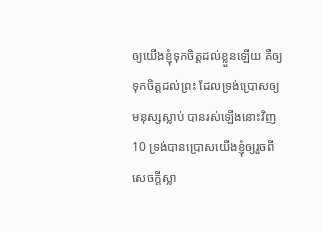ឲ្យយើងខ្ញុំទុកចិត្តដល់ខ្លួនឡើយ គឺឲ្យទុកចិត្តដល់ព្រះ ដែលទ្រង់ប្រោសឲ្យមនុស្សស្លាប់ បានរស់ឡើងនោះវិញ
10 ទ្រង់បានប្រោសយើងខ្ញុំឲ្យរួចពីសេចក្ដីស្លា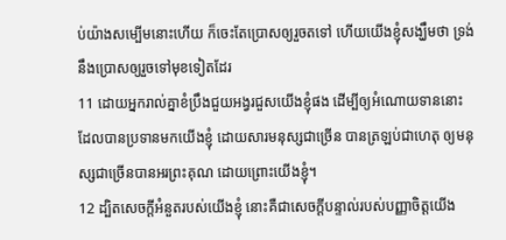ប់យ៉ាងសម្បើមនោះហើយ ក៏ចេះតែប្រោសឲ្យរួចតទៅ ហើយយើងខ្ញុំសង្ឃឹមថា ទ្រង់នឹងប្រោសឲ្យរួចទៅមុខទៀតដែរ
11 ដោយអ្នករាល់គ្នាខំប្រឹងជួយអង្វរជួសយើងខ្ញុំផង ដើម្បីឲ្យអំណោយទាននោះ ដែលបានប្រទានមកយើងខ្ញុំ ដោយសារមនុស្សជាច្រើន បានត្រឡប់ជាហេតុ ឲ្យមនុស្សជាច្រើនបានអរព្រះគុណ ដោយព្រោះយើងខ្ញុំ។
12 ដ្បិតសេចក្ដីអំនួតរបស់យើងខ្ញុំ នោះគឺជាសេចក្ដីបន្ទាល់របស់បញ្ញាចិត្តយើង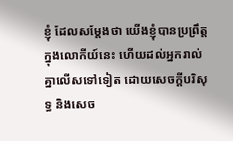ខ្ញុំ ដែលសម្ដែងថា យើងខ្ញុំបានប្រព្រឹត្តក្នុងលោកីយ៍នេះ ហើយដល់អ្នករាល់គ្នាលើសទៅទៀត ដោយសេចក្ដីបរិសុទ្ធ និងសេច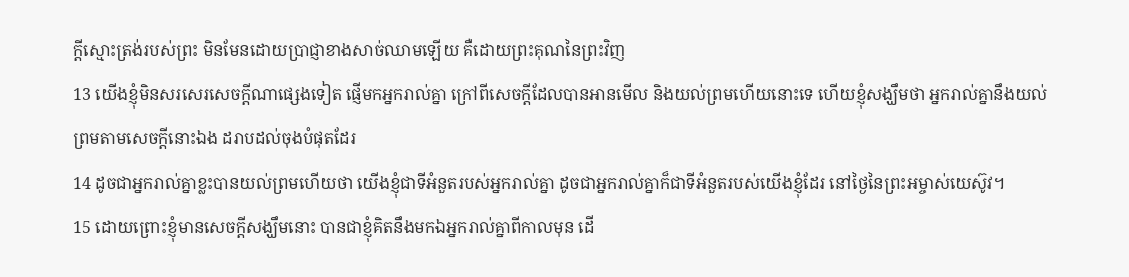ក្ដីស្មោះត្រង់របស់ព្រះ មិនមែនដោយប្រាជ្ញាខាងសាច់ឈាមឡើយ គឺដោយព្រះគុណនៃព្រះវិញ
13 យើងខ្ញុំមិនសរសេរសេចក្ដីណាផ្សេងទៀត ផ្ញើមកអ្នករាល់គ្នា ក្រៅពីសេចក្ដីដែលបានអានមើល និងយល់ព្រមហើយនោះទេ ហើយខ្ញុំសង្ឃឹមថា អ្នករាល់គ្នានឹងយល់ព្រមតាមសេចក្ដីនោះឯង ដរាបដល់ចុងបំផុតដែរ
14 ដូចជាអ្នករាល់គ្នាខ្លះបានយល់ព្រមហើយថា យើងខ្ញុំជាទីអំនួតរបស់អ្នករាល់គ្នា ដូចជាអ្នករាល់គ្នាក៏ជាទីអំនួតរបស់យើងខ្ញុំដែរ នៅថ្ងៃនៃព្រះអម្ចាស់យេស៊ូវ។
15 ដោយព្រោះខ្ញុំមានសេចក្ដីសង្ឃឹមនោះ បានជាខ្ញុំគិតនឹងមកឯអ្នករាល់គ្នាពីកាលមុន ដើ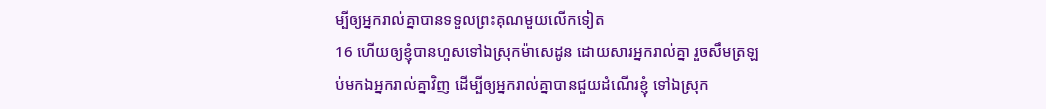ម្បីឲ្យអ្នករាល់គ្នាបានទទួលព្រះគុណមួយលើកទៀត
16 ហើយឲ្យខ្ញុំបានហួសទៅឯស្រុកម៉ាសេដូន ដោយសារអ្នករាល់គ្នា រួចសឹមត្រឡប់មកឯអ្នករាល់គ្នាវិញ ដើម្បីឲ្យអ្នករាល់គ្នាបានជួយដំណើរខ្ញុំ ទៅឯស្រុក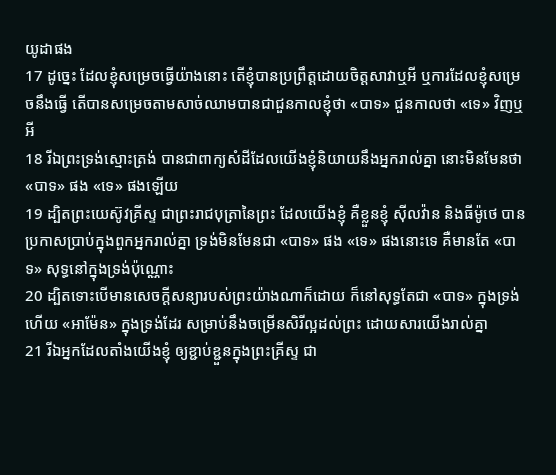យូដាផង
17 ដូច្នេះ ដែលខ្ញុំសម្រេចធ្វើយ៉ាងនោះ តើខ្ញុំបានប្រព្រឹត្តដោយចិត្តសាវាឬអី ឬការដែលខ្ញុំសម្រេចនឹងធ្វើ តើបានសម្រេចតាមសាច់ឈាមបានជាជួនកាលខ្ញុំថា «បាទ» ជួនកាលថា «ទេ» វិញឬអី
18 រីឯព្រះទ្រង់ស្មោះត្រង់ បានជាពាក្យសំដីដែលយើងខ្ញុំនិយាយនឹងអ្នករាល់គ្នា នោះមិនមែនថា «បាទ» ផង «ទេ» ផងឡើយ
19 ដ្បិតព្រះយេស៊ូវគ្រីស្ទ ជាព្រះរាជបុត្រានៃព្រះ ដែលយើងខ្ញុំ គឺខ្លួនខ្ញុំ ស៊ីលវ៉ាន និងធីម៉ូថេ បានប្រកាសប្រាប់ក្នុងពួកអ្នករាល់គ្នា ទ្រង់មិនមែនជា «បាទ» ផង «ទេ» ផងនោះទេ គឺមានតែ «បាទ» សុទ្ធនៅក្នុងទ្រង់ប៉ុណ្ណោះ
20 ដ្បិតទោះបើមានសេចក្ដីសន្យារបស់ព្រះយ៉ាងណាក៏ដោយ ក៏នៅសុទ្ធតែជា «បាទ» ក្នុងទ្រង់ ហើយ «អាម៉ែន» ក្នុងទ្រង់ដែរ សម្រាប់នឹងចម្រើនសិរីល្អដល់ព្រះ ដោយសារយើងរាល់គ្នា
21 រីឯអ្នកដែលតាំងយើងខ្ញុំ ឲ្យខ្ជាប់ខ្ជួនក្នុងព្រះគ្រីស្ទ ជា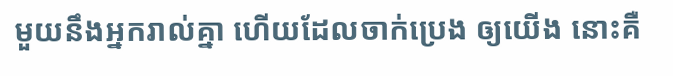មួយនឹងអ្នករាល់គ្នា ហើយដែលចាក់ប្រេង ឲ្យយើង នោះគឺ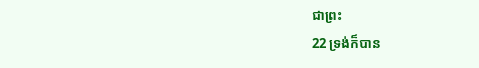ជាព្រះ
22 ទ្រង់ក៏បាន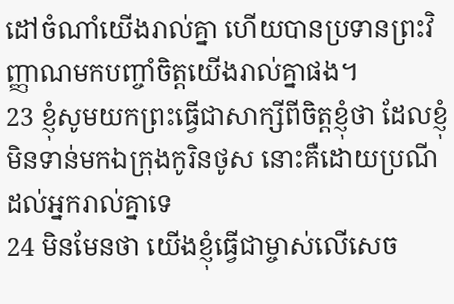ដៅចំណាំយើងរាល់គ្នា ហើយបានប្រទានព្រះវិញ្ញាណមកបញ្ចាំចិត្តយើងរាល់គ្នាផង។
23 ខ្ញុំសូមយកព្រះធ្វើជាសាក្សីពីចិត្តខ្ញុំថា ដែលខ្ញុំមិនទាន់មកឯក្រុងកូរិនថូស នោះគឺដោយប្រណីដល់អ្នករាល់គ្នាទេ
24 មិនមែនថា យើងខ្ញុំធ្វើជាម្ចាស់លើសេច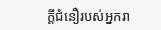ក្ដីជំនឿរបស់អ្នករា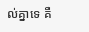ល់គ្នាទេ គឺ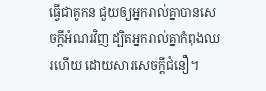ធ្វើជាគូកន ជួយឲ្យអ្នករាល់គ្នាបានសេចក្ដីអំណរវិញ ដ្បិតអ្នករាល់គ្នាកំពុងឈរហើយ ដោយសារសេចក្ដីជំនឿ។